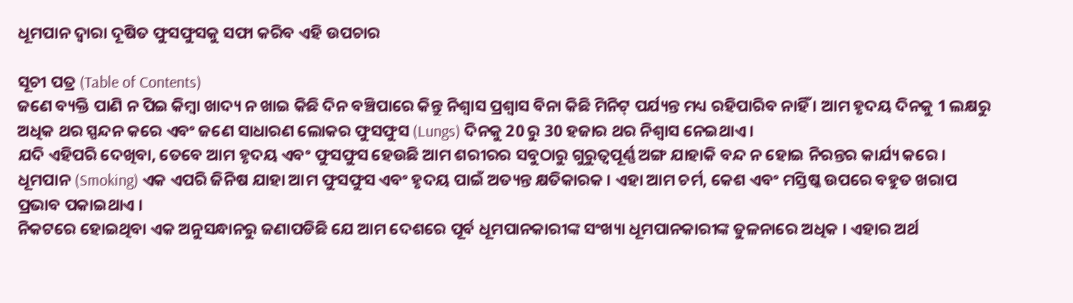ଧୂମପାନ ଦ୍ୱାରା ଦୂଷିତ ଫୁସଫୁସକୁ ସଫା କରିବ ଏହି ଉପଚାର

ସୂଚୀ ପତ୍ର (Table of Contents)
ଜଣେ ବ୍ୟକ୍ତି ପାଣି ନ ପିଇ କିମ୍ବା ଖାଦ୍ୟ ନ ଖାଇ କିଛି ଦିନ ବଞ୍ଚିପାରେ କିନ୍ତୁ ନିଶ୍ୱାସ ପ୍ରଶ୍ୱାସ ବିନା କିଛି ମିନିଟ୍ ପର୍ଯ୍ୟନ୍ତ ମଧ୍ୟ ରହିପାରିବ ନାହିଁ । ଆମ ହୃଦୟ ଦିନକୁ 1 ଲକ୍ଷରୁ ଅଧିକ ଥର ସ୍ପନ୍ଦନ କରେ ଏବଂ ଜଣେ ସାଧାରଣ ଲୋକର ଫୁସଫୁସ (Lungs) ଦିନକୁ 20 ରୁ 30 ହଜାର ଥର ନିଶ୍ୱାସ ନେଇଥାଏ ।
ଯଦି ଏହିପରି ଦେଖିବା, ତେବେ ଆମ ହୃଦୟ ଏବଂ ଫୁସଫୁସ ହେଉଛି ଆମ ଶରୀରର ସବୁଠାରୁ ଗୁରୁତ୍ୱପୂର୍ଣ୍ଣ ଅଙ୍ଗ ଯାହାକି ବନ୍ଦ ନ ହୋଇ ନିରନ୍ତର କାର୍ଯ୍ୟ କରେ । ଧୂମପାନ (Smoking) ଏକ ଏପରି ଜିନିଷ ଯାହା ଆମ ଫୁସଫୁସ ଏବଂ ହୃଦୟ ପାଇଁ ଅତ୍ୟନ୍ତ କ୍ଷତିକାରକ । ଏହା ଆମ ଚର୍ମ, କେଶ ଏବଂ ମସ୍ତିଷ୍କ ଉପରେ ବହୁତ ଖରାପ ପ୍ରଭାବ ପକାଇଥାଏ ।
ନିକଟରେ ହୋଇଥିବା ଏକ ଅନୁସନ୍ଧାନରୁ ଜଣାପଡିଛି ଯେ ଆମ ଦେଶରେ ପୂର୍ବ ଧୂମପାନକାରୀଙ୍କ ସଂଖ୍ୟା ଧୂମପାନକାରୀଙ୍କ ତୁଳନାରେ ଅଧିକ । ଏହାର ଅର୍ଥ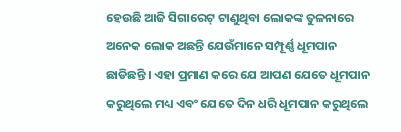ହେଉଛି ଆଜି ସିଗାରେଟ୍ ଟାଣୁଥିବା ଲୋକଙ୍କ ତୁଳନାରେ ଅନେକ ଲୋକ ଅଛନ୍ତି ଯେଉଁମାନେ ସମ୍ପୂର୍ଣ୍ଣ ଧୂମପାନ ଛାଡିଛନ୍ତି । ଏହା ପ୍ରମାଣ କରେ ଯେ ଆପଣ ଯେତେ ଧୂମପାନ କରୁଥିଲେ ମଧ୍ୟ ଏବଂ ଯେତେ ଦିନ ଧରି ଧୂମପାନ କରୁଥିଲେ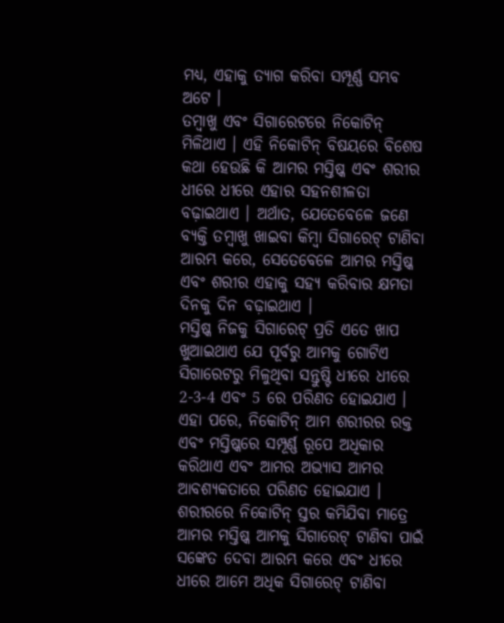ମଧ୍ୟ, ଏହାକୁ ତ୍ୟାଗ କରିବା ସମ୍ପୂର୍ଣ୍ଣ ସମ୍ଭବ ଅଟେ ।
ତମ୍ବାଖୁ ଏବଂ ସିଗାରେଟରେ ନିକୋଟିନ୍ ମିଳିଥାଏ । ଏହି ନିକୋଟିନ୍ ବିଷୟରେ ବିଶେଷ କଥା ହେଉଛି କି ଆମର ମସ୍ତିଷ୍କ ଏବଂ ଶରୀର ଧୀରେ ଧୀରେ ଏହାର ସହନଶୀଳତା ବଢ଼ାଇଥାଏ । ଅର୍ଥାତ, ଯେତେବେଳେ ଜଣେ ବ୍ୟକ୍ତି ତମ୍ବାଖୁ ଖାଇବା କିମ୍ବା ସିଗାରେଟ୍ ଟାଣିବା ଆରମ୍ଭ କରେ, ସେତେବେଳେ ଆମର ମସ୍ତିଷ୍କ ଏବଂ ଶରୀର ଏହାକୁ ସହ୍ୟ କରିବାର କ୍ଷମତା ଦିନକୁ ଦିନ ବଢ଼ାଇଥାଏ ।
ମସ୍ତିଷ୍କ ନିଜକୁ ସିଗାରେଟ୍ ପ୍ରତି ଏତେ ଖାପ ଖୁଆଇଥାଏ ଯେ ପୂର୍ବରୁ ଆମକୁ ଗୋଟିଏ ସିଗାରେଟରୁ ମିଳୁଥିବା ସନ୍ତୁଷ୍ଟି ଧୀରେ ଧୀରେ 2-3-4 ଏବଂ 5 ରେ ପରିଣତ ହୋଇଯାଏ । ଏହା ପରେ, ନିକୋଟିନ୍ ଆମ ଶରୀରର ରକ୍ତ ଏବଂ ମସ୍ତିଷ୍କରେ ସମ୍ପୂର୍ଣ୍ଣ ରୂପେ ଅଧିକାର କରିଥାଏ ଏବଂ ଆମର ଅଭ୍ୟାସ ଆମର ଆବଶ୍ୟକତାରେ ପରିଣତ ହୋଇଯାଏ । ଶରୀରରେ ନିକୋଟିନ୍ ସ୍ତର କମିଯିବା ମାତ୍ରେ ଆମର ମସ୍ତିଷ୍କ ଆମକୁ ସିଗାରେଟ୍ ଟାଣିବା ପାଇଁ ସଙ୍କେତ ଦେବା ଆରମ୍ଭ କରେ ଏବଂ ଧୀରେ ଧୀରେ ଆମେ ଅଧିକ ସିଗାରେଟ୍ ଟାଣିବା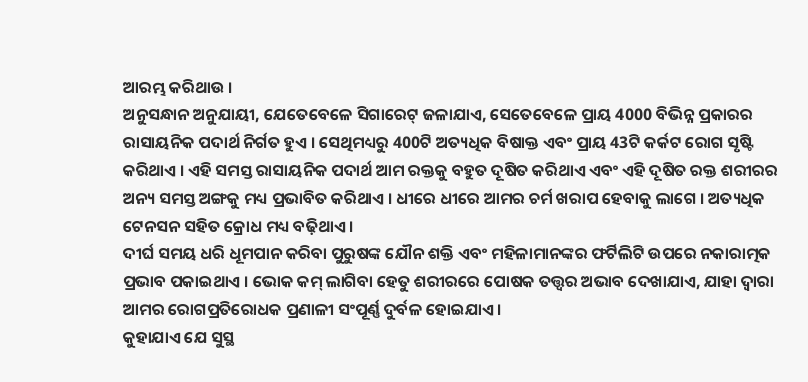ଆରମ୍ଭ କରିଥାଉ ।
ଅନୁସନ୍ଧାନ ଅନୁଯାୟୀ, ଯେତେବେଳେ ସିଗାରେଟ୍ ଜଳାଯାଏ, ସେତେବେଳେ ପ୍ରାୟ 4000 ବିଭିନ୍ନ ପ୍ରକାରର ରାସାୟନିକ ପଦାର୍ଥ ନିର୍ଗତ ହୁଏ । ସେଥିମଧ୍ୟରୁ 400ଟି ଅତ୍ୟଧିକ ବିଷାକ୍ତ ଏବଂ ପ୍ରାୟ 43ଟି କର୍କଟ ରୋଗ ସୃଷ୍ଟି କରିଥାଏ । ଏହି ସମସ୍ତ ରାସାୟନିକ ପଦାର୍ଥ ଆମ ରକ୍ତକୁ ବହୁତ ଦୂଷିତ କରିଥାଏ ଏବଂ ଏହି ଦୂଷିତ ରକ୍ତ ଶରୀରର ଅନ୍ୟ ସମସ୍ତ ଅଙ୍ଗକୁ ମଧ୍ୟ ପ୍ରଭାବିତ କରିଥାଏ । ଧୀରେ ଧୀରେ ଆମର ଚର୍ମ ଖରାପ ହେବାକୁ ଲାଗେ । ଅତ୍ୟଧିକ ଟେନସନ ସହିତ କ୍ରୋଧ ମଧ୍ୟ ବଢ଼ିଥାଏ ।
ଦୀର୍ଘ ସମୟ ଧରି ଧୂମପାନ କରିବା ପୁରୁଷଙ୍କ ଯୌନ ଶକ୍ତି ଏବଂ ମହିଳାମାନଙ୍କର ଫର୍ଟିଲିଟି ଉପରେ ନକାରାତ୍ମକ ପ୍ରଭାବ ପକାଇଥାଏ । ଭୋକ କମ୍ ଲାଗିବା ହେତୁ ଶରୀରରେ ପୋଷକ ତତ୍ତ୍ୱର ଅଭାବ ଦେଖାଯାଏ, ଯାହା ଦ୍ୱାରା ଆମର ରୋଗପ୍ରତିରୋଧକ ପ୍ରଣାଳୀ ସଂପୂର୍ଣ୍ଣ ଦୁର୍ବଳ ହୋଇଯାଏ ।
କୁହାଯାଏ ଯେ ସୁସ୍ଥ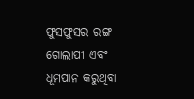ଫୁସଫୁସର ରଙ୍ଗ ଗୋଲାପୀ ଏବଂ ଧୂମପାନ କରୁଥିବା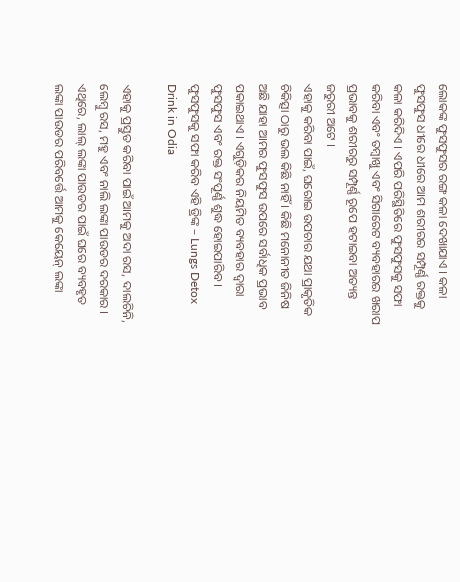ଲୋକଙ୍କ ଫୁସଫୁସର ରଙ୍ଗ କଳା ଦେଖାଯାଏ । କଳା ଫୁସଫୁସ ଧୀରେ ଧୀରେ ଆମ ଶରୀରର ସମ୍ପୂର୍ଣ୍ଣ ରକ୍ତକୁ କଳା କରିଦିଏ । ଏପରି ପରିସ୍ଥିତିରେ ଫୁସଫୁସକୁ ସଫା କରିବା ଏବଂ ତମ୍ବାଖୁ ଏବଂ ସିଗାରେଟ ବ୍ୟବହାରର ଖରାପ ପ୍ରଭାବକୁ ଶରୀରରୁ ସମ୍ପୂର୍ଣ୍ଣ ରୂପେ ହଟାଇବା ଅତ୍ୟନ୍ତ ଜରୁରୀ ଅଟେ ।
ଏହାକୁ କରିବା ପାଇଁ, ଘରୋଇ ଉପଚାର ଯଥା ପ୍ରାକୃତିକ ଚିକିତ୍ସା ଠାରୁ ଭଲ କିଛି ନାହିଁ । କିଛି ମନୋନୀତ ଜିନିଷ ଅଛି ଯାହା ଆମର ଫୁସଫୁସ ଉପରେ ସର୍ବାଧିକ ପ୍ରଭାବ ପକାଇଥାଏ । ଏଗୁଡ଼ିକର ନିୟମିତ ବ୍ୟବହାର ଦ୍ୱାରା ଫୁସଫୁସ ଏବଂ ରକ୍ତ ସଂପୂର୍ଣ୍ଣ ଶୁଦ୍ଧ ହୋଇପାରିବ ।
ଫୁସଫୁସକୁ ସଫା କରିବ ଏହି ଡ୍ରିଙ୍କ – Lungs Detox Drink in Odia

ଏହାକୁ ପ୍ରସ୍ତୁତ କରିବା ପାଇଁ ଆମକୁ ଅଦା ରସ, ଦାଲଚିନି, ଲେମ୍ବୁ ରସ, ମହୁ ଏବଂ ନାଲି ଲଙ୍କା ପାଉଡର ଦରକାର । ଏଥିରେ, ଲାଲ୍ ଲଙ୍କା ପାଉଡର ପାଇଁ ଘରେ ବ୍ୟବହୃତ ଲଙ୍କା ପାଉଡର ପରିବର୍ତ୍ତେ ଆମକୁ କେୟେନ୍ ଲଙ୍କା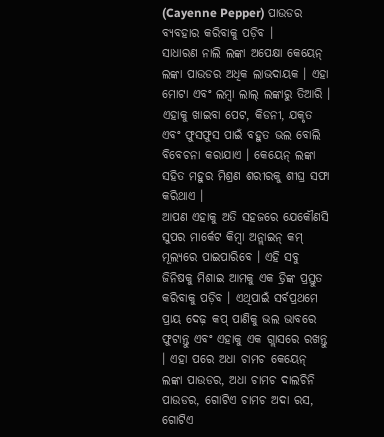(Cayenne Pepper) ପାଉଡର ବ୍ୟବହାର କରିବାକୁ ପଡ଼ିବ ।
ସାଧାରଣ ନାଲି ଲଙ୍କା ଅପେକ୍ଷା କେୟେନ୍ ଲଙ୍କା ପାଉଡର ଅଧିକ ଲାଭଦାୟକ । ଏହା ମୋଟା ଏବଂ ଲମ୍ବା ଲାଲ୍ ଲଙ୍କାରୁ ତିଆରି । ଏହାକୁ ଖାଇବା ପେଟ, କିଡନୀ, ଯକୃତ ଏବଂ ଫୁସଫୁସ ପାଇଁ ବହୁତ ଭଲ ବୋଲି ବିବେଚନା କରାଯାଏ । କେୟେନ୍ ଲଙ୍କା ସହିତ ମହୁର ମିଶ୍ରଣ ଶରୀରକୁ ଶୀଘ୍ର ସଫା କରିଥାଏ ।
ଆପଣ ଏହାକୁ ଅତି ସହଜରେ ଯେକୌଣସି ସୁପର ମାର୍କେଟ କିମ୍ବା ଅନ୍ଲାଇନ୍ କମ୍ ମୂଲ୍ୟରେ ପାଇପାରିବେ । ଏହି ସବୁ ଜିନିଷକୁ ମିଶାଇ ଆମକୁ ଏକ ଡ୍ରିଙ୍କ ପ୍ରସ୍ତୁତ କରିବାକୁ ପଡ଼ିବ । ଏଥିପାଇଁ ସର୍ବପ୍ରଥମେ ପ୍ରାୟ ଦେଢ଼ କପ୍ ପାଣିକୁ ଭଲ ଭାବରେ ଫୁଟାନ୍ତୁ ଏବଂ ଏହାକୁ ଏକ ଗ୍ଲାସରେ ରଖନ୍ତୁ । ଏହା ପରେ ଅଧା ଚାମଚ କେୟେନ୍ ଲଙ୍କା ପାଉଡର, ଅଧା ଚାମଚ ଦାଲଚିନି ପାଉଡର, ଗୋଟିଏ ଚାମଚ ଅଦା ରସ, ଗୋଟିଏ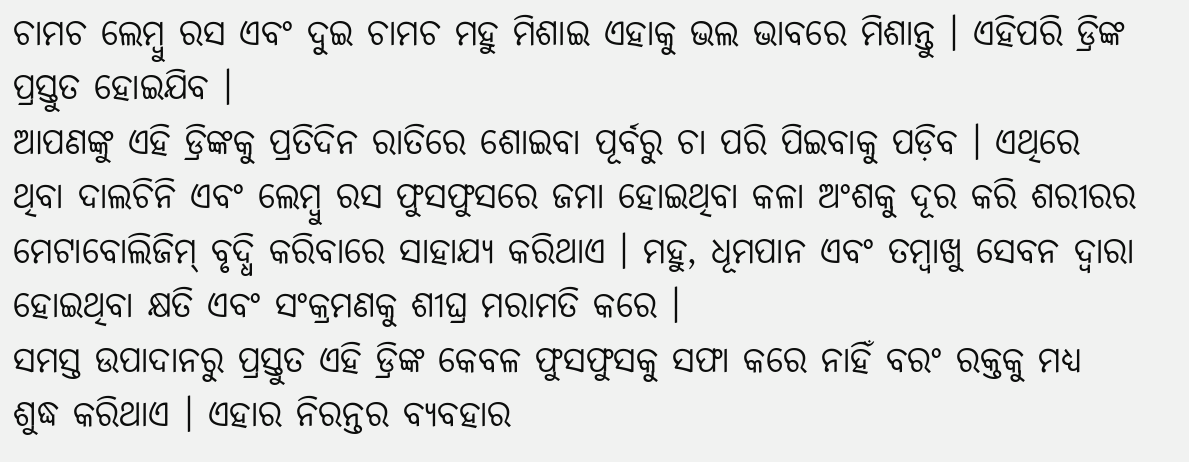ଚାମଚ ଲେମ୍ବୁ ରସ ଏବଂ ଦୁଇ ଚାମଚ ମହୁ ମିଶାଇ ଏହାକୁ ଭଲ ଭାବରେ ମିଶାନ୍ତୁ । ଏହିପରି ଡ୍ରିଙ୍କ ପ୍ରସ୍ତୁତ ହୋଇଯିବ ।
ଆପଣଙ୍କୁ ଏହି ଡ୍ରିଙ୍କକୁ ପ୍ରତିଦିନ ରାତିରେ ଶୋଇବା ପୂର୍ବରୁ ଚା ପରି ପିଇବାକୁ ପଡ଼ିବ । ଏଥିରେ ଥିବା ଦାଲଚିନି ଏବଂ ଲେମ୍ବୁ ରସ ଫୁସଫୁସରେ ଜମା ହୋଇଥିବା କଳା ଅଂଶକୁ ଦୂର କରି ଶରୀରର ମେଟାବୋଲିଜିମ୍ ବୃଦ୍ଧି କରିବାରେ ସାହାଯ୍ୟ କରିଥାଏ । ମହୁ, ଧୂମପାନ ଏବଂ ତମ୍ବାଖୁ ସେବନ ଦ୍ୱାରା ହୋଇଥିବା କ୍ଷତି ଏବଂ ସଂକ୍ରମଣକୁ ଶୀଘ୍ର ମରାମତି କରେ ।
ସମସ୍ତ ଉପାଦାନରୁ ପ୍ରସ୍ତୁତ ଏହି ଡ୍ରିଙ୍କ କେବଳ ଫୁସଫୁସକୁ ସଫା କରେ ନାହିଁ ବରଂ ରକ୍ତକୁ ମଧ୍ୟ ଶୁଦ୍ଧ କରିଥାଏ । ଏହାର ନିରନ୍ତର ବ୍ୟବହାର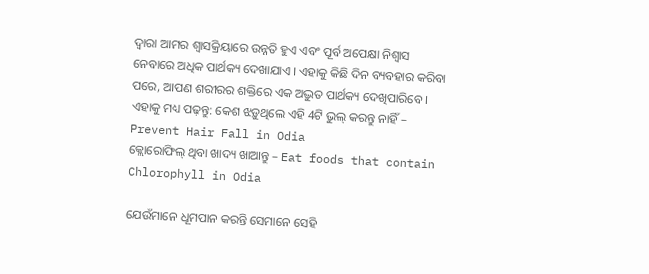ଦ୍ୱାରା ଆମର ଶ୍ୱାସକ୍ରିୟାରେ ଉନ୍ନତି ହୁଏ ଏବଂ ପୂର୍ବ ଅପେକ୍ଷା ନିଶ୍ୱାସ ନେବାରେ ଅଧିକ ପାର୍ଥକ୍ୟ ଦେଖାଯାଏ । ଏହାକୁ କିଛି ଦିନ ବ୍ୟବହାର କରିବା ପରେ, ଆପଣ ଶରୀରର ଶକ୍ତିରେ ଏକ ଅଦ୍ଭୁତ ପାର୍ଥକ୍ୟ ଦେଖିପାରିବେ ।
ଏହାକୁ ମଧ୍ୟ ପଢ଼ନ୍ତୁ: କେଶ ଝଡ଼ୁଥିଲେ ଏହି 4ଟି ଭୁଲ୍ କରନ୍ତୁ ନାହିଁ – Prevent Hair Fall in Odia
କ୍ଲୋରୋଫିଲ୍ ଥିବା ଖାଦ୍ୟ ଖାଆନ୍ତୁ – Eat foods that contain Chlorophyll in Odia

ଯେଉଁମାନେ ଧୂମପାନ କରନ୍ତି ସେମାନେ ସେହି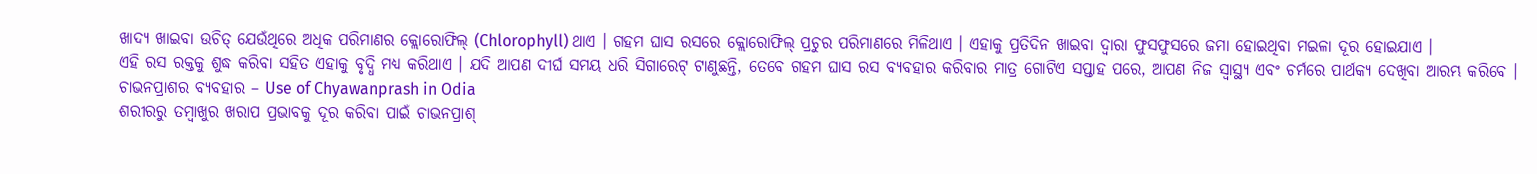ଖାଦ୍ୟ ଖାଇବା ଉଚିତ୍ ଯେଉଁଥିରେ ଅଧିକ ପରିମାଣର କ୍ଲୋରୋଫିଲ୍ (Chlorophyll) ଥାଏ । ଗହମ ଘାସ ରସରେ କ୍ଲୋରୋଫିଲ୍ ପ୍ରଚୁର ପରିମାଣରେ ମିଳିଥାଏ । ଏହାକୁ ପ୍ରତିଦିନ ଖାଇବା ଦ୍ୱାରା ଫୁସଫୁସରେ ଜମା ହୋଇଥିବା ମଇଳା ଦୂର ହୋଇଯାଏ ।
ଏହି ରସ ରକ୍ତକୁ ଶୁଦ୍ଧ କରିବା ସହିତ ଏହାକୁ ବୃଦ୍ଧି ମଧ୍ୟ କରିଥାଏ । ଯଦି ଆପଣ ଦୀର୍ଘ ସମୟ ଧରି ସିଗାରେଟ୍ ଟାଣୁଛନ୍ତି, ତେବେ ଗହମ ଘାସ ରସ ବ୍ୟବହାର କରିବାର ମାତ୍ର ଗୋଟିଏ ସପ୍ତାହ ପରେ, ଆପଣ ନିଜ ସ୍ୱାସ୍ଥ୍ୟ ଏବଂ ଚର୍ମରେ ପାର୍ଥକ୍ୟ ଦେଖିବା ଆରମ୍ଭ କରିବେ ।
ଚାଭନପ୍ରାଶର ବ୍ୟବହାର – Use of Chyawanprash in Odia
ଶରୀରରୁ ତମ୍ବାଖୁର ଖରାପ ପ୍ରଭାବକୁ ଦୂର କରିବା ପାଇଁ ଚାଭନପ୍ରାଶ୍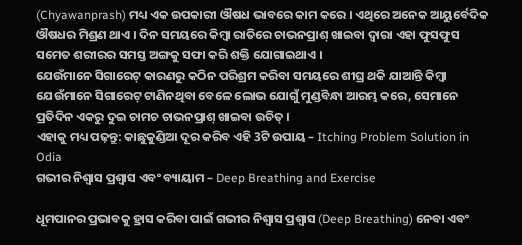(Chyawanprash) ମଧ୍ୟ ଏକ ଉପକାରୀ ଔଷଧ ଭାବରେ କାମ କରେ । ଏଥିରେ ଅନେକ ଆୟୁର୍ବେଦିକ ଔଷଧର ମିଶ୍ରଣ ଥାଏ । ଦିନ ସମୟରେ କିମ୍ବା ରାତିରେ ଚାଭନପ୍ରାଶ୍ ଖାଇବା ଦ୍ୱାରା ଏହା ଫୁସଫୁସ ସମେତ ଶରୀରର ସମସ୍ତ ଅଙ୍ଗକୁ ସଫା କରି ଶକ୍ତି ଯୋଗାଇଥାଏ ।
ଯେଉଁମାନେ ସିଗାରେଟ୍ କାରଣରୁ କଠିନ ପରିଶ୍ରମ କରିବା ସମୟରେ ଶୀଘ୍ର ଥକି ଯାଆନ୍ତି କିମ୍ବା ଯେଉଁମାନେ ସିଗାରେଟ୍ ଟାଣିନଥିବା ବେଳେ ଲୋଭ ଯୋଗୁଁ ମୁଣ୍ଡବିନ୍ଧା ଆରମ୍ଭ କରେ, ସେମାନେ ପ୍ରତିଦିନ ଏକରୁ ଦୁଇ ଚାମଚ ଚାଭନପ୍ରାଶ୍ ଖାଇବା ଉଚିତ୍ ।
ଏହାକୁ ମଧ୍ୟ ପଢ଼ନ୍ତୁ: କାଛୁକୁଣ୍ଡିଆ ଦୂର କରିବ ଏହି 3ଟି ଉପାୟ – Itching Problem Solution in Odia
ଗଭୀର ନିଶ୍ୱାସ ପ୍ରଶ୍ୱାସ ଏବଂ ବ୍ୟାୟାମ – Deep Breathing and Exercise

ଧୂମପାନର ପ୍ରଭାବକୁ ହ୍ରାସ କରିବା ପାଇଁ ଗଭୀର ନିଶ୍ୱାସ ପ୍ରଶ୍ୱାସ (Deep Breathing) ନେବା ଏବଂ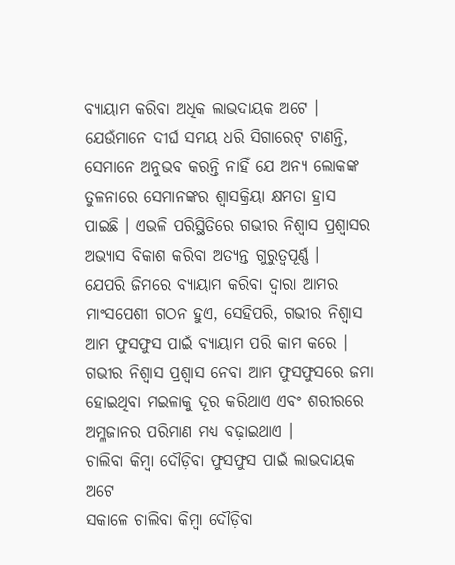ବ୍ୟାୟାମ କରିବା ଅଧିକ ଲାଭଦାୟକ ଅଟେ । ଯେଉଁମାନେ ଦୀର୍ଘ ସମୟ ଧରି ସିଗାରେଟ୍ ଟାଣନ୍ତି, ସେମାନେ ଅନୁଭବ କରନ୍ତି ନାହିଁ ଯେ ଅନ୍ୟ ଲୋକଙ୍କ ତୁଳନାରେ ସେମାନଙ୍କର ଶ୍ୱାସକ୍ରିୟା କ୍ଷମତା ହ୍ରାସ ପାଇଛି । ଏଭଳି ପରିସ୍ଥିତିରେ ଗଭୀର ନିଶ୍ୱାସ ପ୍ରଶ୍ୱାସର ଅଭ୍ୟାସ ବିକାଶ କରିବା ଅତ୍ୟନ୍ତ ଗୁରୁତ୍ୱପୂର୍ଣ୍ଣ ।
ଯେପରି ଜିମରେ ବ୍ୟାୟାମ କରିବା ଦ୍ୱାରା ଆମର ମାଂସପେଶୀ ଗଠନ ହୁଏ, ସେହିପରି, ଗଭୀର ନିଶ୍ୱାସ ଆମ ଫୁସଫୁସ ପାଇଁ ବ୍ୟାୟାମ ପରି କାମ କରେ । ଗଭୀର ନିଶ୍ୱାସ ପ୍ରଶ୍ୱାସ ନେବା ଆମ ଫୁସଫୁସରେ ଜମା ହୋଇଥିବା ମଇଳାକୁ ଦୂର କରିଥାଏ ଏବଂ ଶରୀରରେ ଅମ୍ଳଜାନର ପରିମାଣ ମଧ୍ୟ ବଢ଼ାଇଥାଏ ।
ଚାଲିବା କିମ୍ବା ଦୌଡ଼ିବା ଫୁସଫୁସ ପାଇଁ ଲାଭଦାୟକ ଅଟେ
ସକାଳେ ଚାଲିବା କିମ୍ବା ଦୌଡ଼ିବା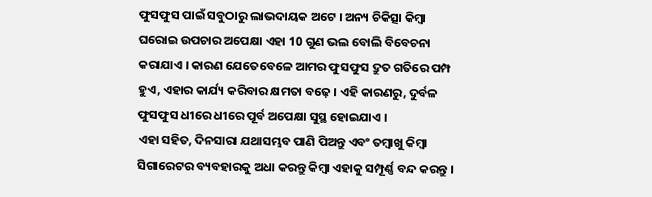ଫୁସଫୁସ ପାଇଁ ସବୁଠାରୁ ଲାଭଦାୟକ ଅଟେ । ଅନ୍ୟ ଚିକିତ୍ସା କିମ୍ବା ଘରୋଇ ଉପଚାର ଅପେକ୍ଷା ଏହା 10 ଗୁଣ ଭଲ ବୋଲି ବିବେଚନା କରାଯାଏ । କାରଣ ଯେତେବେଳେ ଆମର ଫୁସଫୁସ ଦ୍ରୁତ ଗତିରେ ପମ୍ପ ହୁଏ, ଏହାର କାର୍ଯ୍ୟ କରିବାର କ୍ଷମତା ବଢ଼େ । ଏହି କାରଣରୁ, ଦୁର୍ବଳ ଫୁସଫୁସ ଧୀରେ ଧୀରେ ପୂର୍ବ ଅପେକ୍ଷା ସୁସ୍ଥ ହୋଇଯାଏ ।
ଏହା ସହିତ, ଦିନସାରା ଯଥାସମ୍ଭବ ପାଣି ପିଅନ୍ତୁ ଏବଂ ତମ୍ବାଖୁ କିମ୍ବା ସିଗାରେଟର ବ୍ୟବହାରକୁ ଅଧା କରନ୍ତୁ କିମ୍ବା ଏହାକୁ ସମ୍ପୂର୍ଣ୍ଣ ବନ୍ଦ କରନ୍ତୁ ।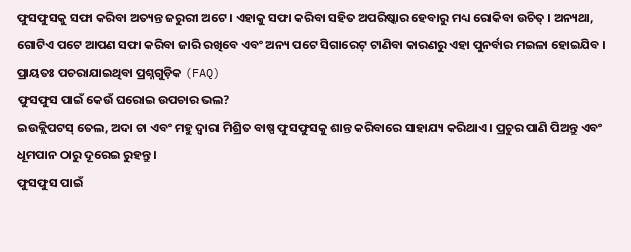ଫୁସଫୁସକୁ ସଫା କରିବା ଅତ୍ୟନ୍ତ ଜରୁରୀ ଅଟେ । ଏହାକୁ ସଫା କରିବା ସହିତ ଅପରିଷ୍କାର ହେବାରୁ ମଧ୍ୟ ରୋକିବା ଉଚିତ୍ । ଅନ୍ୟଥା, ଗୋଟିଏ ପଟେ ଆପଣ ସଫା କରିବା ଜାରି ରଖିବେ ଏବଂ ଅନ୍ୟ ପଟେ ସିଗାରେଟ୍ ଟାଣିବା କାରଣରୁ ଏହା ପୁନର୍ବାର ମଇଳା ହୋଇଯିବ ।
ପ୍ରାୟତଃ ପଚରାଯାଇଥିବା ପ୍ରଶ୍ନଗୁଡ଼ିକ (FAQ)
ଫୁସଫୁସ ପାଇଁ କେଉଁ ଘରୋଇ ଉପଚାର ଭଲ?
ଇଉକ୍ଲିପଟସ୍ ତେଲ, ଅଦା ଚା ଏବଂ ମହୁ ଦ୍ୱାରା ମିଶ୍ରିତ ବାଷ୍ପ ଫୁସଫୁସକୁ ଶାନ୍ତ କରିବାରେ ସାହାଯ୍ୟ କରିଥାଏ । ପ୍ରଚୁର ପାଣି ପିଅନ୍ତୁ ଏବଂ ଧୂମପାନ ଠାରୁ ଦୂରେଇ ରୁହନ୍ତୁ ।
ଫୁସଫୁସ ପାଇଁ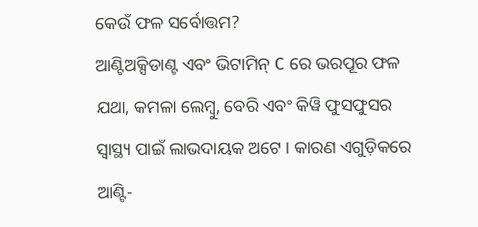କେଉଁ ଫଳ ସର୍ବୋତ୍ତମ?
ଆଣ୍ଟିଅକ୍ସିଡାଣ୍ଟ ଏବଂ ଭିଟାମିନ୍ C ରେ ଭରପୂର ଫଳ ଯଥା, କମଳା ଲେମ୍ବୁ, ବେରି ଏବଂ କିୱି ଫୁସଫୁସର ସ୍ୱାସ୍ଥ୍ୟ ପାଇଁ ଲାଭଦାୟକ ଅଟେ । କାରଣ ଏଗୁଡ଼ିକରେ ଆଣ୍ଟି-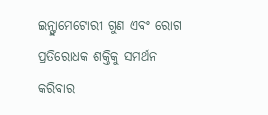ଇନ୍ଫ୍ଲାମେଟୋରୀ ଗୁଣ ଏବଂ ରୋଗ ପ୍ରତିରୋଧକ ଶକ୍ତିକୁ ସମର୍ଥନ କରିବାର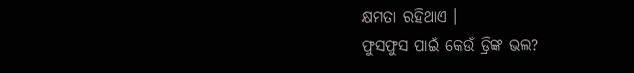କ୍ଷମତା ରହିଥାଏ ।
ଫୁସଫୁସ ପାଇଁ କେଉଁ ଡ୍ରିଙ୍କ ଭଲ?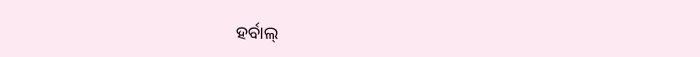ହର୍ବାଲ୍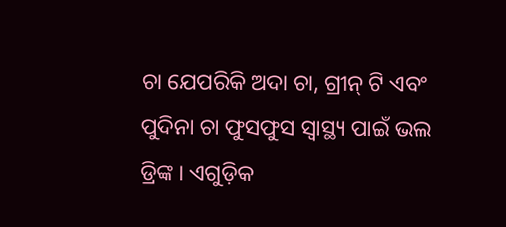ଚା ଯେପରିକି ଅଦା ଚା, ଗ୍ରୀନ୍ ଟି ଏବଂ ପୁଦିନା ଚା ଫୁସଫୁସ ସ୍ୱାସ୍ଥ୍ୟ ପାଇଁ ଭଲ ଡ୍ରିଙ୍କ । ଏଗୁଡ଼ିକ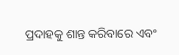ପ୍ରଦାହକୁ ଶାନ୍ତ କରିବାରେ ଏବଂ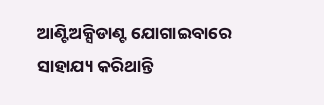ଆଣ୍ଟିଅକ୍ସିଡାଣ୍ଟ ଯୋଗାଇବାରେ ସାହାଯ୍ୟ କରିଥାନ୍ତି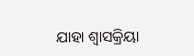ଯାହା ଶ୍ୱାସକ୍ରିୟା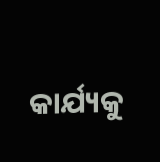କାର୍ଯ୍ୟକୁ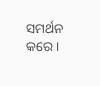ସମର୍ଥନ କରେ ।